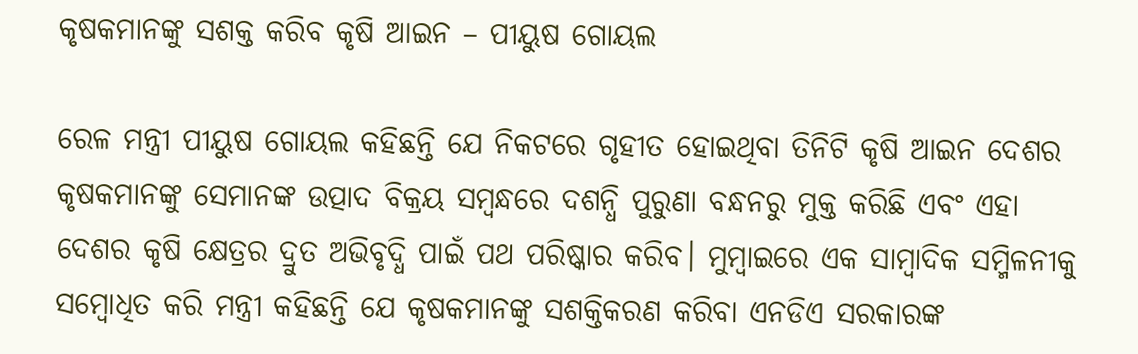କୃଷକମାନଙ୍କୁ ସଶକ୍ତ କରିବ କୃଷି ଆଇନ – ପୀୟୁଷ ଗୋୟଲ

ରେଳ ମନ୍ତ୍ରୀ ପୀୟୁଷ ଗୋୟଲ କହିଛନ୍ତି ଯେ ନିକଟରେ ଗୃହୀତ ହୋଇଥିବା ତିନିଟି କୃଷି ଆଇନ ଦେଶର କୃଷକମାନଙ୍କୁ ସେମାନଙ୍କ ଉତ୍ପାଦ ବିକ୍ରୟ ସମ୍ବନ୍ଧରେ ଦଶନ୍ଧି ପୁରୁଣା ବନ୍ଧନରୁ ମୁକ୍ତ କରିଛି ଏବଂ ଏହା ଦେଶର କୃଷି କ୍ଷେତ୍ରର ଦ୍ରୁତ ଅଭିବୃଦ୍ଧି ପାଇଁ ପଥ ପରିଷ୍କାର କରିବ। ମୁମ୍ବାଇରେ ଏକ ସାମ୍ବାଦିକ ସମ୍ମିଳନୀକୁ ସମ୍ବୋଧିତ କରି ମନ୍ତ୍ରୀ କହିଛନ୍ତି ଯେ କୃଷକମାନଙ୍କୁ ସଶକ୍ତିକରଣ କରିବା ଏନଡିଏ ସରକାରଙ୍କ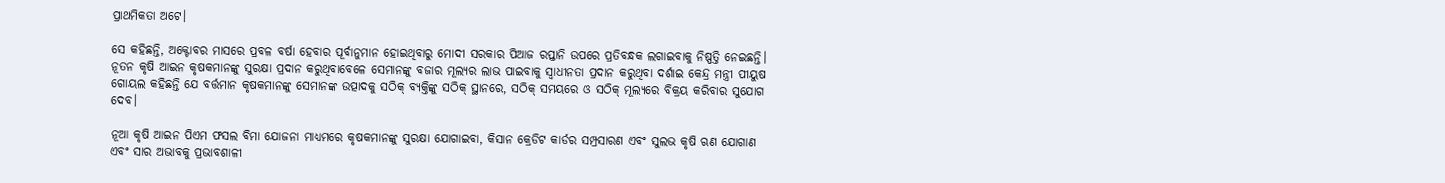ପ୍ରାଥମିକତା ଅଟେ।

ସେ କହିଛନ୍ତି, ଅକ୍ଟୋବର ମାସରେ ପ୍ରବଳ ବର୍ଷା ହେବାର ପୂର୍ବାନୁମାନ ହୋଇଥିବାରୁ ମୋଦୀ ସରକାର ପିଆଜ ରପ୍ତାନି ଉପରେ ପ୍ରତିବନ୍ଧକ ଲଗାଇବାକୁ ନିଷ୍ପତ୍ତି ନେଇଛନ୍ତି। ନୂତନ କୃଷି ଆଇନ କୃଷକମାନଙ୍କୁ ସୁରକ୍ଷା ପ୍ରଦାନ କରୁଥିବାବେଳେ ସେମାନଙ୍କୁ ବଜାର ମୂଲ୍ୟର ଲାଭ ପାଇବାକୁ ସ୍ୱାଧୀନତା ପ୍ରଦାନ କରୁଥିବା ଦର୍ଶାଇ କେନ୍ଦ୍ର ମନ୍ତ୍ରୀ ପୀୟୁଷ ଗୋୟଲ କହିଛନ୍ତି ଯେ ବର୍ତ୍ତମାନ କୃଷକମାନଙ୍କୁ ସେମାନଙ୍କ ଉତ୍ପାଦକୁ ସଠିକ୍ ବ୍ୟକ୍ତିଙ୍କୁ ସଠିକ୍ ସ୍ଥାନରେ, ସଠିକ୍ ସମୟରେ ଓ ସଠିକ୍ ମୂଲ୍ୟରେ ବିକ୍ରୟ କରିବାର ସୁଯୋଗ ଦେବ।

ନୂଆ କୃଷି ଆଇନ ପିଏମ ଫସଲ ବିମା ଯୋଜନା ମାଧ୍ୟମରେ କୃଷକମାନଙ୍କୁ ସୁରକ୍ଷା ଯୋଗାଇବା, କିସାନ କ୍ରେଡିଟ କାର୍ଡର ସମ୍ପ୍ରସାରଣ ଏବଂ ସୁଲଭ କୃଷି ଋଣ ଯୋଗାଣ ଏବଂ ସାର ଅଭାବକୁ ପ୍ରଭାବଶାଳୀ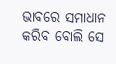ଭାବରେ ସମାଧାନ କରିବ ବୋଲି ସେ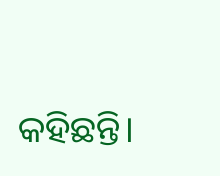କହିଛନ୍ତି।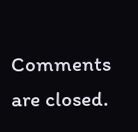Comments are closed.